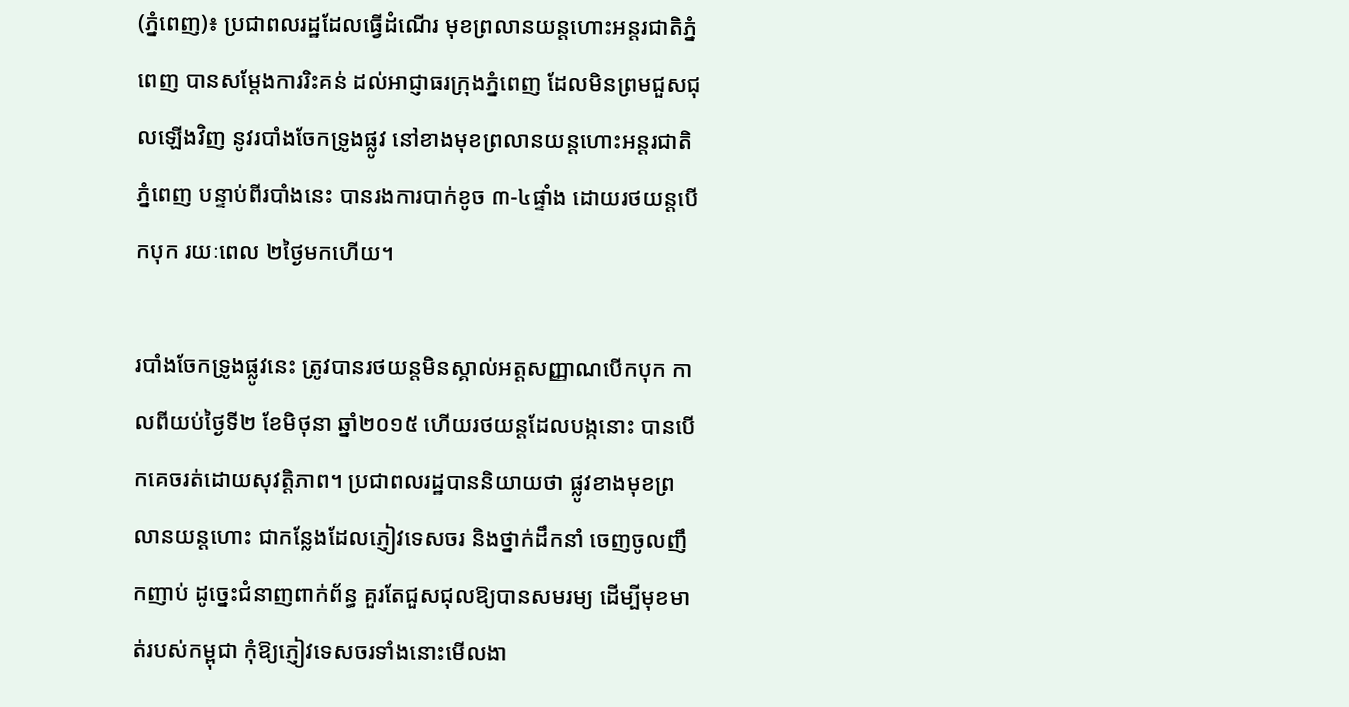(ភ្នំពេញ)៖ ប្រជាពលរដ្ឋដែលធ្វើដំណើរ មុខព្រលានយន្តហោះអន្តរជាតិភ្នំពេញ បានសម្តែងការរិះគន់ ដល់អាជ្ញាធរក្រុងភ្នំពេញ ដែលមិនព្រមជួសជុលឡើងវិញ នូវរបាំងចែកទ្រូងផ្លូវ នៅខាងមុខព្រលានយន្តហោះអន្តរជាតិភ្នំពេញ បន្ទាប់ពីរបាំងនេះ បានរងការបាក់ខូច ៣-៤ផ្ទាំង ដោយរថយន្តបើកបុក រយៈពេល ២ថ្ងៃមកហើយ។

របាំងចែកទូ្រងផ្លូវនេះ ត្រូវបានរថយន្តមិនស្គាល់អត្តសញ្ញាណបើកបុក កាលពីយប់ថ្ងៃទី២ ខែមិថុនា ឆ្នាំ២០១៥ ហើយរថយន្តដែលបង្កនោះ បានបើកគេចរត់ដោយសុវត្តិភាព។ ប្រជាពលរដ្ឋបាននិយាយថា ផ្លូវខាងមុខព្រលានយន្តហោះ ជាកន្លែងដែលភ្ញៀវទេសចរ និងថ្នាក់ដឹកនាំ ចេញចូលញឹកញាប់ ដូច្នេះជំនាញពាក់ព័ន្ធ គួរតែជួសជុលឱ្យបានសមរម្យ ដើម្បីមុខមាត់របស់កម្ពុជា កុំឱ្យភ្ញៀវទេសចរទាំងនោះមើលងា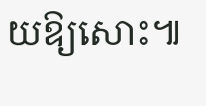យឱ្យសោះ៕